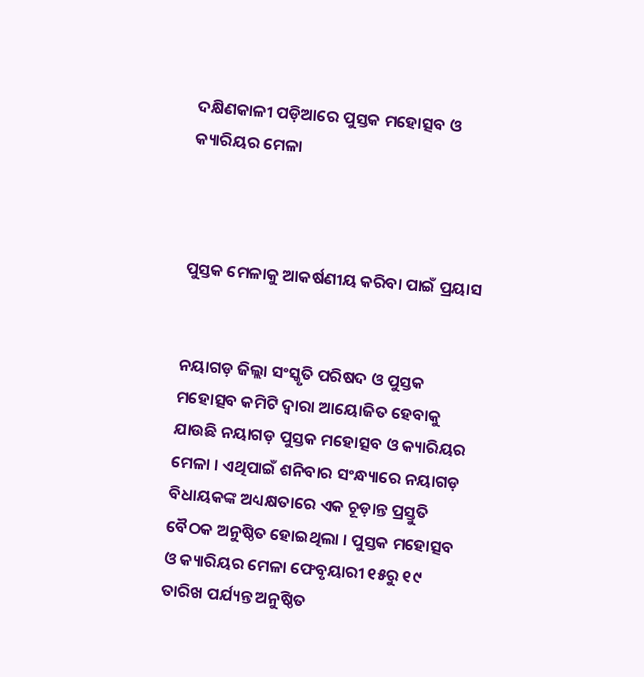ଦକ୍ଷିଣକାଳୀ ପଡ଼ିଆରେ ପୁସ୍ତକ ମହୋତ୍ସବ ଓ କ୍ୟାରିୟର ମେଳା



ପୁସ୍ତକ ମେଳାକୁ ଆକର୍ଷଣୀୟ କରିବା ପାଇଁ ପ୍ରୟାସ


ନୟାଗଡ଼ ଜିଲ୍ଲା ସଂସ୍କୃତି ପରିଷଦ ଓ ପୁସ୍ତକ ମହୋତ୍ସବ କମିଟି ଦ୍ୱାରା ଆୟୋଜିତ ହେବାକୁ ଯାଉଛି ନୟାଗଡ଼ ପୁସ୍ତକ ମହୋତ୍ସବ ଓ କ୍ୟାରିୟର ମେଳା । ଏଥିପାଇଁ ଶନିବାର ସଂନ୍ଧ୍ୟାରେ ନୟାଗଡ଼ ବିଧାୟକଙ୍କ ଅଧ୍ୟକ୍ଷତାରେ ଏକ ଚୂଡ଼ାନ୍ତ ପ୍ରସ୍ତୁତି ବୈଠକ ଅନୁଷ୍ଠିତ ହୋଇଥିଲା । ପୁସ୍ତକ ମହୋତ୍ସବ ଓ କ୍ୟାରିୟର ମେଳା ଫେବୃୟାରୀ ୧୫ରୁ ୧୯ ତାରିଖ ପର୍ଯ୍ୟନ୍ତ ଅନୁଷ୍ଠିତ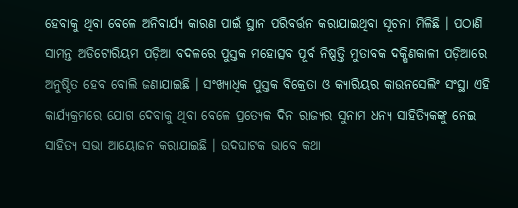ହେବାକୁ ଥିବା ବେଳେ ଅନିବାର୍ଯ୍ୟ କାରଣ ପାଇଁ ସ୍ଥାନ ପରିବର୍ତ୍ତନ କରାଯାଇଥିବା ସୂଚନା ମିଳିଛି । ପଠାଣି ସାମନ୍ତ ଅଡିଟୋରିୟମ ପଡ଼ିଆ ବଦଳରେ ପୁସ୍ତକ ମହୋତ୍ସବ ପୂର୍ବ ନିଷ୍ପତ୍ତି ମୁତାବକ ଦକ୍ଷିଣକାଳୀ ପଡ଼ିଆରେ ଅନୁଷ୍ଠିତ ହେବ ବୋଲି ଜଣାଯାଇଛି । ସଂଖ୍ୟାଧିକ ପୁସ୍ତକ ବିକ୍ରେତା ଓ କ୍ୟାରିୟର କାଉନସେଲିଂ ସଂସ୍ଥା ଏହି କାର୍ଯ୍ୟକ୍ରମରେ ଯୋଗ ଦେବାକୁ ଥିବା ବେଳେ ପ୍ରତ୍ୟେକ ଦିନ ରାଜ୍ୟର ସୁନାମ ଧନ୍ୟ ସାହିତ୍ୟିକଙ୍କୁ ନେଇ ସାହିତ୍ୟ ସଭା ଆୟୋଜନ କରାଯାଇଛି । ଉଦଘାଟକ ଭାବେ କଥା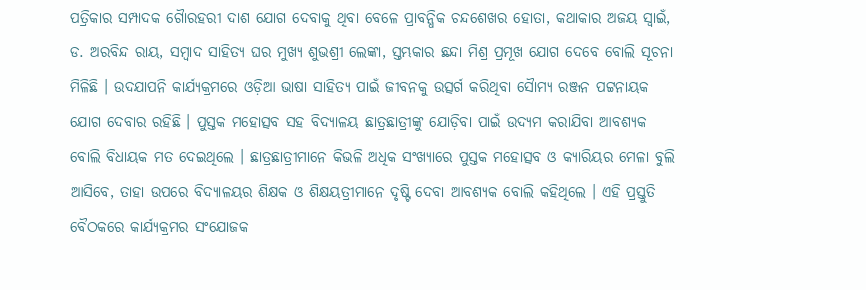ପତ୍ରିକାର ସମ୍ପାଦକ ଗୈାରହରୀ ଦାଶ ଯୋଗ ଦେବାକୁ ଥିବା ବେଳେ ପ୍ରାବନ୍ଧିକ ଚନ୍ଦଶେଖର ହୋତା, କଥାକାର ଅଜୟ ସ୍ୱାଇଁ, ଡ. ଅରବିନ୍ଦ ରାୟ, ସମ୍ବାଦ ସାହିତ୍ୟ ଘର ମୁଖ୍ୟ ଶୁଭଶ୍ରୀ ଲେଙ୍କା, ସ୍ତମ୍ଭକାର ଛନ୍ଦା ମିଶ୍ର ପ୍ରମୂଖ ଯୋଗ ଦେବେ ବୋଲି ସୂଚନା ମିଳିଛି । ଉଦଯାପନି କାର୍ଯ୍ୟକ୍ରମରେ ଓଡ଼ିଆ ଭାଷା ସାହିତ୍ୟ ପାଇଁ ଜୀବନକୁ ଉତ୍ସର୍ଗ କରିଥିବା ସୈାମ୍ୟ ରଞ୍ଜନ ପଟ୍ଟନାୟକ ଯୋଗ ଦେବାର ରହିଛି । ପୁସ୍ତକ ମହୋତ୍ସବ ସହ ବିଦ୍ୟାଳୟ ଛାତ୍ରଛାତ୍ରୀଙ୍କୁ ଯୋଡ଼ିବା ପାଇଁ ଉଦ୍ୟମ କରାଯିବା ଆବଶ୍ୟକ ବୋଲି ବିଧାୟକ ମତ ଦେଇଥିଲେ । ଛାତ୍ରଛାତ୍ରୀମାନେ କିଭଳି ଅଧିକ ସଂଖ୍ୟାରେ ପୁସ୍ତକ ମହୋତ୍ସବ ଓ କ୍ୟାରିୟର ମେଳା ବୁଲି ଆସିବେ, ତାହା ଉପରେ ବିଦ୍ୟାଳୟର ଶିକ୍ଷକ ଓ ଶିକ୍ଷୟତ୍ରୀମାନେ ଦୃଷ୍ଟି ଦେବା ଆବଶ୍ୟକ ବୋଲି କହିଥିଲେ । ଏହି ପ୍ରସ୍ତୁତି ବୈଠକରେ କାର୍ଯ୍ୟକ୍ରମର ସଂଯୋଜକ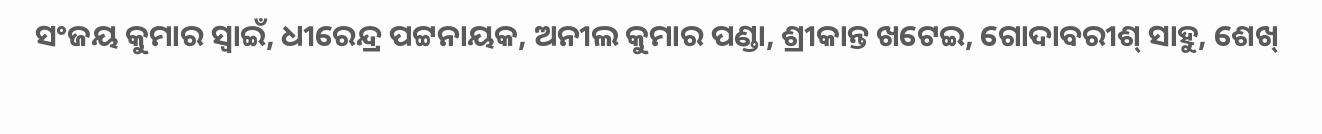ସଂଜୟ କୁମାର ସ୍ୱାଇଁ, ଧୀରେନ୍ଦ୍ର ପଟ୍ଟନାୟକ, ଅନୀଲ କୁମାର ପଣ୍ଡା, ଶ୍ରୀକାନ୍ତ ଖଟେଇ, ଗୋଦାବରୀଶ୍ ସାହୁ, ଶେଖ୍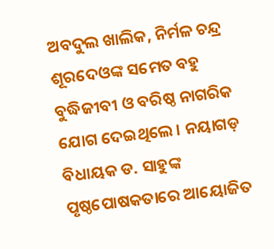ଅବଦୁଲ ଖାଲିକ, ନିର୍ମଳ ଚନ୍ଦ୍ର ଶୂରଦେଓଙ୍କ ସମେତ ବହୁ ବୁଦ୍ଧିଜୀବୀ ଓ ବରିଷ୍ଠ ନାଗରିକ ଯୋଗ ଦେଇଥିଲେ । ନୟାଗଡ଼ ବିଧାୟକ ଡ. ସାହୁଙ୍କ ପୃଷ୍ଠପୋଷକତାରେ ଆୟୋଜିତ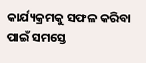କାର୍ଯ୍ୟକ୍ରମକୁ ସଫଳ କରିବା ପାଇଁ ସମସ୍ତେ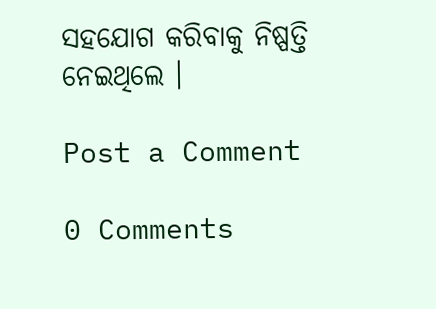ସହଯୋଗ କରିବାକୁ ନିଷ୍ପତ୍ତି ନେଇଥିଲେ ।

Post a Comment

0 Comments